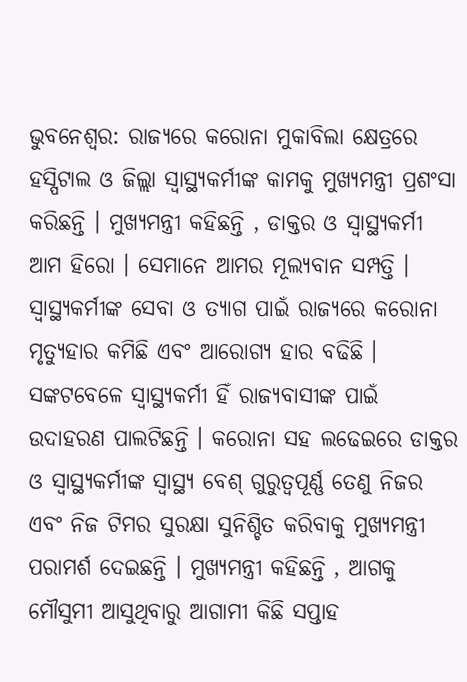ଭୁବନେଶ୍ୱର: ରାଜ୍ୟରେ କରୋନା ମୁକାବିଲା କ୍ଷେତ୍ରରେ ହସ୍ପିଟାଲ ଓ ଜିଲ୍ଲା ସ୍ୱାସ୍ଥ୍ୟକର୍ମୀଙ୍କ କାମକୁ ମୁଖ୍ୟମନ୍ତ୍ରୀ ପ୍ରଶଂସା କରିଛନ୍ତି । ମୁଖ୍ୟମନ୍ତ୍ରୀ କହିଛନ୍ତି , ଡାକ୍ତର ଓ ସ୍ୱାସ୍ଥ୍ୟକର୍ମୀ ଆମ ହିରୋ । ସେମାନେ ଆମର ମୂଲ୍ୟବାନ ସମ୍ପତ୍ତି । ସ୍ୱାସ୍ଥ୍ୟକର୍ମୀଙ୍କ ସେବା ଓ ତ୍ୟାଗ ପାଇଁ ରାଜ୍ୟରେ କରୋନା ମୃତ୍ୟୁହାର କମିଛି ଏବଂ ଆରୋଗ୍ୟ ହାର ବଢିଛି । ସଙ୍କଟବେଳେ ସ୍ୱାସ୍ଥ୍ୟକର୍ମୀ ହିଁ ରାଜ୍ୟବାସୀଙ୍କ ପାଇଁ ଉଦାହରଣ ପାଲଟିଛନ୍ତି । କରୋନା ସହ ଲଢେଇରେ ଡାକ୍ତର ଓ ସ୍ୱାସ୍ଥ୍ୟକର୍ମୀଙ୍କ ସ୍ୱାସ୍ଥ୍ୟ ବେଶ୍ ଗୁରୁତ୍ୱପୂର୍ଣ୍ଣ ତେଣୁ ନିଜର ଏବଂ ନିଜ ଟିମର ସୁରକ୍ଷା ସୁନିଶ୍ଚିତ କରିବାକୁ ମୁଖ୍ୟମନ୍ତ୍ରୀ ପରାମର୍ଶ ଦେଇଛନ୍ତି । ମୁଖ୍ୟମନ୍ତ୍ରୀ କହିଛନ୍ତି , ଆଗକୁ ମୌସୁମୀ ଆସୁଥିବାରୁ ଆଗାମୀ କିଛି ସପ୍ତାହ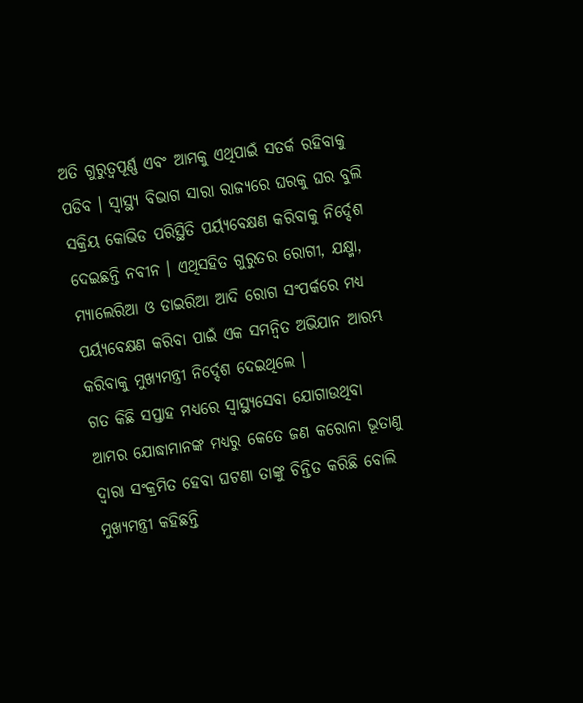ଅତି ଗୁରୁତ୍ୱପୂର୍ଣ୍ଣ ଏବଂ ଆମକୁ ଏଥିପାଇଁ ସତର୍କ ରହିବାକୁ ପଡିବ । ସ୍ବାସ୍ଥ୍ୟ ବିଭାଗ ସାରା ରାଜ୍ୟରେ ଘରକୁ ଘର ବୁଲି ସକ୍ରିୟ କୋଭିଡ ପରିସ୍ଥିତି ପର୍ୟ୍ୟବେକ୍ଷଣ କରିବାକୁ ନିର୍ଦ୍ଦେଶ ଦେଇଛନ୍ତି ନବୀନ । ଏଥିସହିତ ଗୁରୁତର ରୋଗୀ, ଯକ୍ଷ୍ମା, ମ୍ୟାଲେରିଆ ଓ ଡାଇରିଆ ଆଦି ରୋଗ ସଂପର୍କରେ ମଧ୍ୟ ପର୍ୟ୍ୟବେକ୍ଷଣ କରିବା ପାଇଁ ଏକ ସମନ୍ବିତ ଅଭିଯାନ ଆରମ୍ଭ କରିବାକୁ ମୁଖ୍ୟମନ୍ତ୍ରୀ ନିର୍ଦ୍ଦେଶ ଦେଇଥିଲେ ।
ଗତ କିଛି ସପ୍ତାହ ମଧ୍ୟରେ ସ୍ବାସ୍ଥ୍ୟସେବା ଯୋଗାଉଥିବା ଆମର ଯୋଦ୍ଧାମାନଙ୍କ ମଧ୍ୟରୁ କେତେ ଜଣ କରୋନା ଭୂତାଣୁ ଦ୍ବାରା ସଂକ୍ରମିତ ହେବା ଘଟଣା ତାଙ୍କୁ ଚିନ୍ତିତ କରିଛି ବୋଲି ମୁଖ୍ୟମନ୍ତ୍ରୀ କହିଛନ୍ତି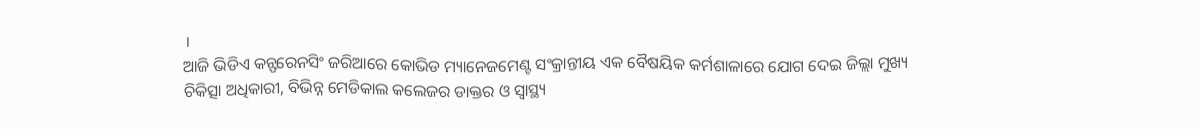।
ଆଜି ଭିଡିଏ କନ୍ଫରେନସିଂ ଜରିଆରେ କୋଭିଡ ମ୍ୟାନେଜମେଣ୍ଟ ସଂକ୍ରାନ୍ତୀୟ ଏକ ବୈଷୟିକ କର୍ମଶାଳାରେ ଯୋଗ ଦେଇ ଜିଲ୍ଲା ମୁଖ୍ୟ ଚିକିତ୍ସା ଅଧିକାରୀ, ବିଭିନ୍ନ ମେଡିକାଲ କଲେଜର ଡାକ୍ତର ଓ ସ୍ବାସ୍ଥ୍ୟ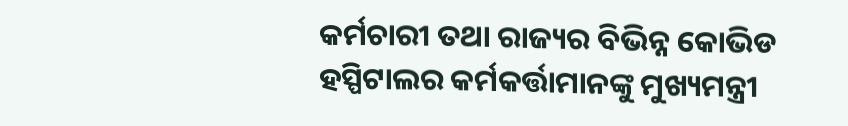କର୍ମଚାରୀ ତଥା ରାଜ୍ୟର ବିଭିନ୍ନ କୋଭିଡ ହସ୍ପିଟାଲର କର୍ମକର୍ତ୍ତାମାନଙ୍କୁ ମୁଖ୍ୟମନ୍ତ୍ରୀ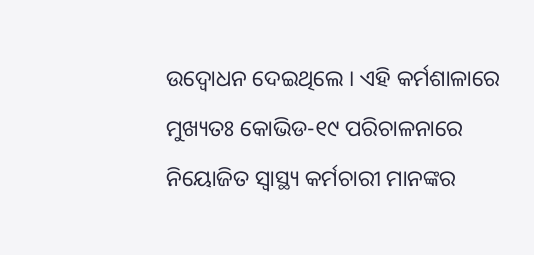ଉଦ୍ବୋଧନ ଦେଇଥିଲେ । ଏହି କର୍ମଶାଳାରେ ମୁଖ୍ୟତଃ କୋଭିଡ-୧୯ ପରିଚାଳନାରେ ନିୟୋଜିତ ସ୍ବାସ୍ଥ୍ୟ କର୍ମଚାରୀ ମାନଙ୍କର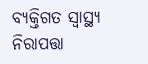ବ୍ୟକ୍ତିଗତ ସ୍ବାସ୍ଥ୍ୟ ନିରାପତ୍ତା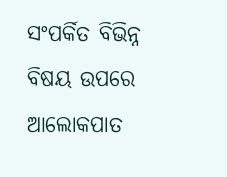ସଂପର୍କିତ ବିଭିନ୍ନ ବିଷୟ ଉପରେ ଆଲୋକପାତ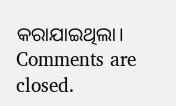କରାଯାଇଥିଲା।
Comments are closed.